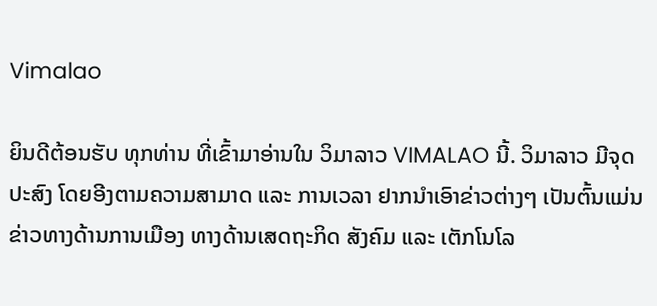Vimalao

ຍິນດີຕ້ອນຮັບ ທຸກທ່ານ ທີ່ເຂົ້າມາອ່ານໃນ ວິມາລາວ VIMALAO ນີ້. ວິມາລາວ ມີຈຸດປະສົງ ໂດຍອີງຕາມຄວາມສາມາດ ແລະ ການເວລາ ຢາກນຳເອົາຂ່າວຕ່າງໆ ເປັນຕົ້ນແມ່ນ ຂ່າວທາງດ້ານການເມືອງ ທາງດ້ານເສດຖະກິດ ສັງຄົມ ແລະ ເຕັກໂນໂລ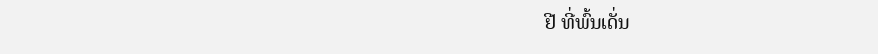ຢີ ທີ່ພົ້ນເດັ່ນ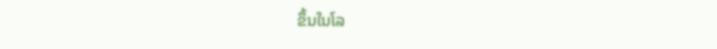ຂຶ້ນໃນໂລ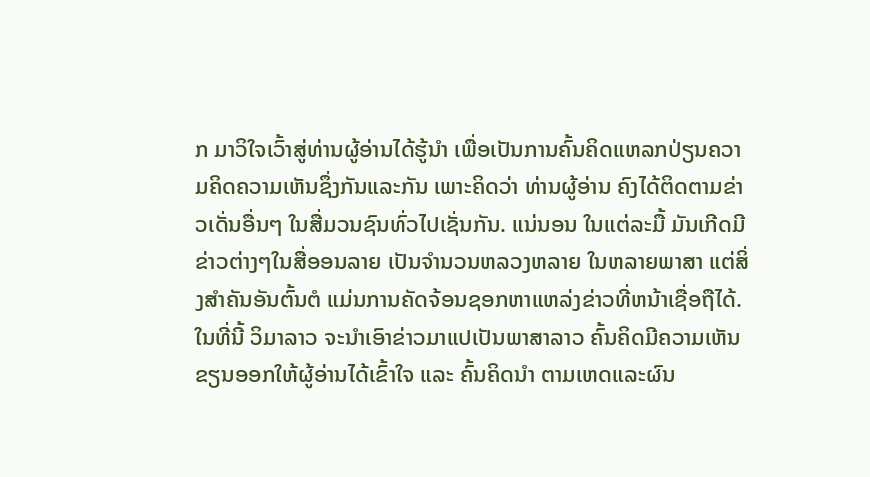ກ ມາວິໃຈເວົ້າສູ່ທ່ານຜູ້ອ່ານໄດ້ຮູ້ນຳ ເພື່ອເປັນການຄົ້ນຄິດແຫລກປ່ຽນຄວາມຄິດຄວາມເຫັນຊຶ່ງກັນແລະກັນ ເພາະຄິດວ່າ ທ່ານຜູ້ອ່ານ ຄົງໄດ້ຕິດຕາມຂ່າວເດັ່ນອື່ນໆ ໃນສື່ມວນຊົນທົ່ວໄປເຊັ່ນກັນ. ແນ່ນອນ ໃນແຕ່ລະມື້ ມັນເກີດມີຂ່າວຕ່າງໆໃນສື່ອອນລາຍ ເປັນຈຳນວນຫລວງຫລາຍ ໃນຫລາຍພາສາ ແຕ່ສິ່ງສຳຄັນອັນຕົ້ນຕໍ ແມ່ນການຄັດຈ້ອນຊອກຫາແຫລ່ງຂ່າວທີ່ຫນ້າເຊື່ອຖືໄດ້. ໃນທີ່ນີ້ ວິມາລາວ ຈະນຳເອົາຂ່າວມາແປເປັນພາສາລາວ ຄົ້ນຄິດມີຄວາມເຫັນ ຂຽນອອກໃຫ້ຜູ້ອ່ານໄດ້ເຂົ້າໃຈ ແລະ ຄົ້ນຄິດນຳ ຕາມເຫດແລະຜົນ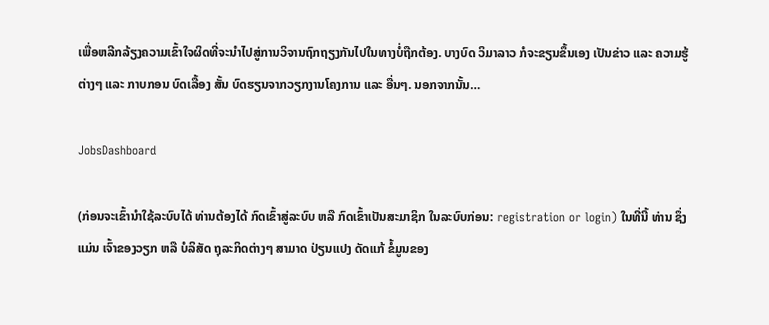ເພື່ອຫລີກລ້ຽງຄວາມເຂົ້າໃຈຜິດທີ່ຈະນໍາໄປສູ່ການວິຈານຖົກຖຽງກັນໄປໃນທາງບໍ່ຖືກຕ້ອງ. ບາງບົດ ວິມາລາວ ກໍຈະຂຽນຂຶ້ນເອງ ເປັນຂ່າວ ແລະ ຄວາມຮູ້ຕ່າງໆ ແລະ ກາບກອນ ບົດເລື້ອງ ສັ້ນ ບົດຮຽນຈາກວຽກງານໂຄງການ ແລະ ອື່ນໆ. ນອກຈາກນັ້ນ…

JobsDashboard

(ກ່ອນຈະເຂົ້ານໍາໃຊ້ລະບົບໄດ້ ທ່ານຕ້ອງໄດ້ ກົດເຂົ້າສູ່ລະບົບ ຫລື ກົດເຂົ້າເປັນສະມາຊິກ ໃນລະບົບກ່ອນ: registration or login) ໃນທີ່ນີ້ ທ່ານ ຊຶ່ງແມ່ນ ເຈົ້າຂອງວຽກ ຫລື ບໍລິສັດ ຖຸລະກິດຕ່າງໆ ສາມາດ ປ່ຽນແປງ ດັດແກ້ ຂໍ້ມູນຂອງ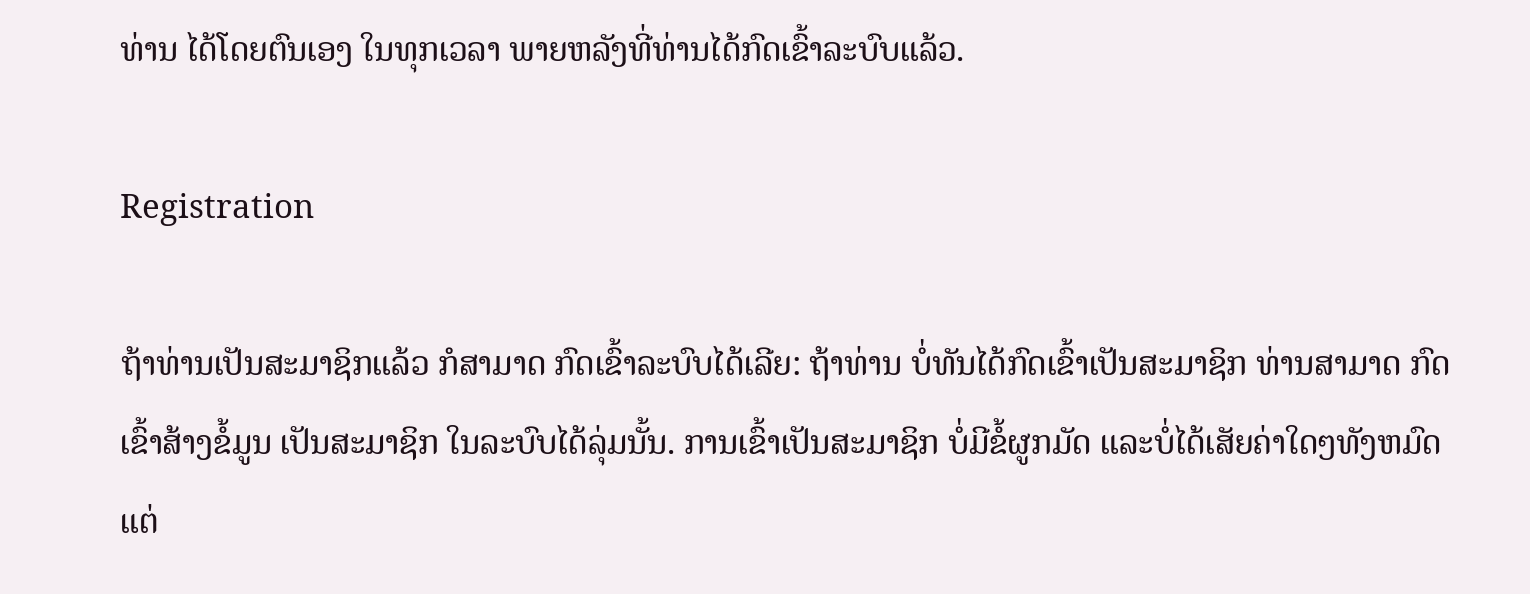ທ່ານ ໄດ້ໂດຍຕົນເອງ ໃນທຸກເວລາ ພາຍຫລັງທີ່ທ່ານໄດ້ກົດເຂົ້າລະບົບແລ້ວ.

Registration

ຖ້າທ່ານເປັນສະມາຊິກແລ້ວ ກໍສາມາດ ກົດເຂົ້າລະບົບໄດ້ເລີຍ: ຖ້າທ່ານ ບໍ່ທັນໄດ້ກົດເຂົ້າເປັນສະມາຊິກ ທ່ານສາມາດ ກົດເຂົ້າສ້າງຂໍ້ມູນ ເປັນສະມາຊິກ ໃນລະບົບໄດ້ລຸ່ມນັ້ນ. ການເຂົ້າເປັນສະມາຊິກ ບໍ່ມີຂໍ້ຜູກມັດ ແລະບໍ່ໄດ້ເສັຍຄ່າໃດໆທັງຫມົດ ແຕ່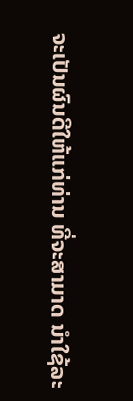ຈະເປັນຜົນດີໃຫ້ແກ່ທ່ານ ທີ່ຈະສາມາດ ນໍາໃຊ້ລະ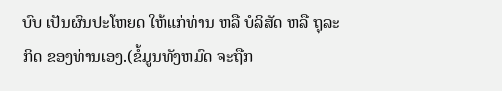ບົບ ເປັນຜົນປະໂຫຍດ ໃຫ້ແກ່ທ່ານ ຫລື ບໍລິສັດ ຫລື ຖຸລະກິດ ຂອງທ່ານເອງ.(ຂໍ້ມູນທັງຫມົດ ຈະຖືກ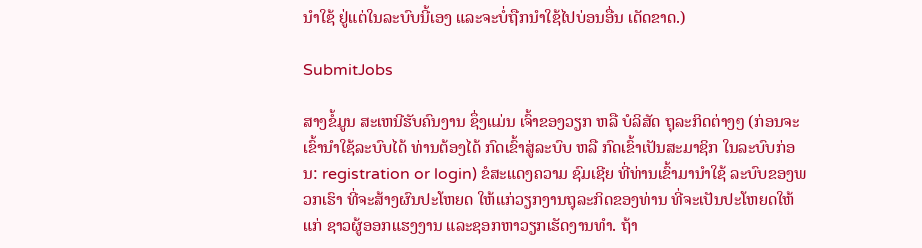ນໍາໃຊ້ ຢູ່ແຕ່ໃນລະບົບນີ້ເອງ ແລະຈະບໍ່ຖືກນໍາໃຊ້ໄປບ່ອນອື່ນ ເດັດຂາດ.)

SubmitJobs

ສາງຂໍ້ມູນ ສະເຫນີຮັບຄົນງານ ຊຶ່ງແມ່ນ ເຈົ້າຂອງວຽກ ຫລື ບໍລິສັດ ຖຸລະກິດຕ່າງໆ (ກ່ອນຈະເຂົ້ານໍາໃຊ້ລະບົບໄດ້ ທ່ານຕ້ອງໄດ້ ກົດເຂົ້າສູ່ລະບົບ ຫລື ກົດເຂົ້າເປັນສະມາຊິກ ໃນລະບົບກ່ອນ: registration or login) ຂໍສະແດງຄວາມ ຊົມເຊີຍ ທີ່ທ່ານເຂົ້າມານໍາໃຊ້ ລະບົບຂອງພວກເຮົາ ທີ່ຈະສ້າງຜົນປະໂຫຍດ ໃຫ້ແກ່ວຽກງານຖຸລະກິດຂອງທ່ານ ທີ່ຈະເປັນປະໂຫຍດໃຫ້ແກ່ ຊາວຜູ້ອອກແຮງງານ ແລະຊອກຫາວຽກເຮັດງານທໍາ. ຖ້າ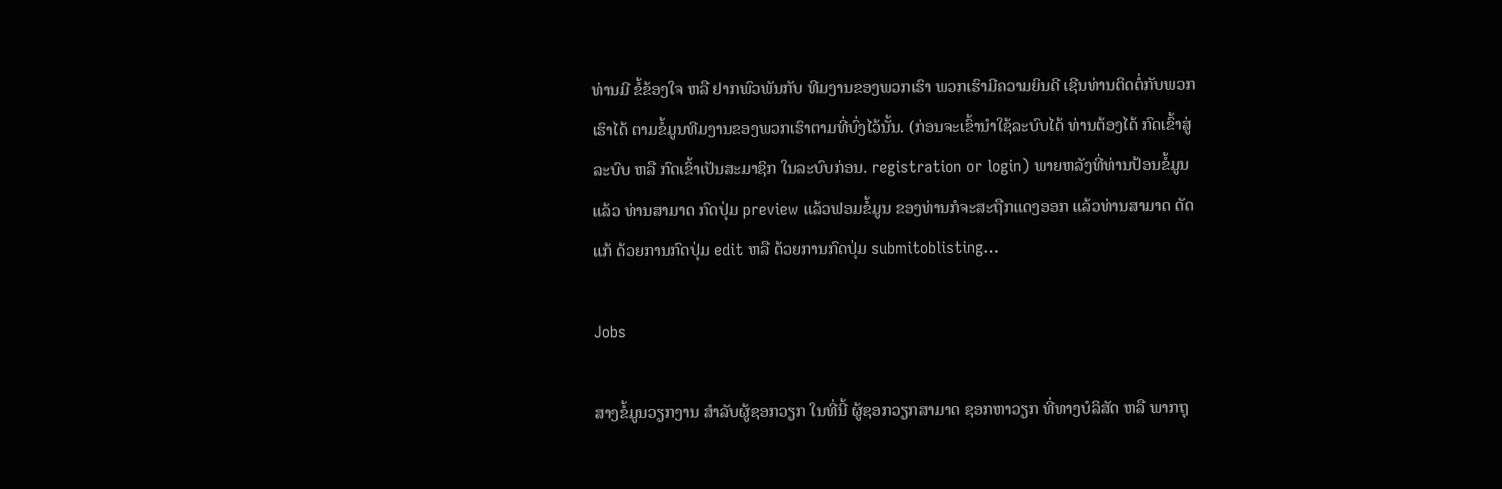ທ່ານມີ ຂໍ້ຂ້ອງໃຈ ຫລື ຢາກພົວພັນກັບ ທີມງານຂອງພວກເຮົາ ພວກເຮົາມີຄວາມຍິນດີ ເຊີນທ່ານຕິດຕໍ່ກັບພວກເຮົາໄດ້ ຕາມຂໍ້ມູນທີມງານຂອງພວກເຮົາຕາມທີ່ບົ່ງໄວ້ນັ້ນ. (ກ່ອນຈະເຂົ້ານໍາໃຊ້ລະບົບໄດ້ ທ່ານຕ້ອງໄດ້ ກົດເຂົ້າສູ່ລະບົບ ຫລື ກົດເຂົ້າເປັນສະມາຊິກ ໃນລະບົບກ່ອນ. registration or login) ພາຍຫລັງທີ່ທ່ານປ້ອນຂໍ້ມູນແລ້ວ ທ່ານສາມາດ ກົດປຸ່ມ preview ແລ້ວຟອມຂໍ້ມູນ ຂອງທ່ານກໍຈະສະຖືກແດງອອກ ແລ້ວທ່ານສາມາດ ດັດແກ້ ດ້ວຍການກົດປຸ່ມ edit ຫລື ດ້ວຍການກົດປຸ່ມ submitoblisting…

Jobs

ສາງຂໍ້ມູນວຽກງານ ສໍາລັບຜູ້ຊອກວຽກ ໃນທີ່ນີ້ ຜູ້ຊອກວຽກສາມາດ ຊອກຫາວຽກ ທີ່ທາງບໍລິສັດ ຫລື ພາກຖຸ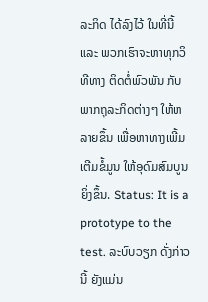ລະກິດ ໄດ້ລົງໄວ້ ໃນທີ່ນີ້ ແລະ ພວກເຮົາຈະຫາທຸກວິທີທາງ ຕິດຕໍ່ພົວພັນ ກັບພາກຖຸລະກິດຕ່າງໆ ໃຫ້ຫລາຍຂຶ້ນ ເພື່ອຫາທາງເພີ້ມເຕີມຂໍ້ມູນ ໃຫ້ອຸດົມສົມບູນຍິ່ງຂຶ້ນ. Status: It is a prototype to the test. ລະບົບວຽກ ດັ່ງກ່າວນີ້ ຍັງແມ່ນ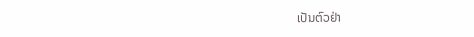ເປັນຕົວຢ່າ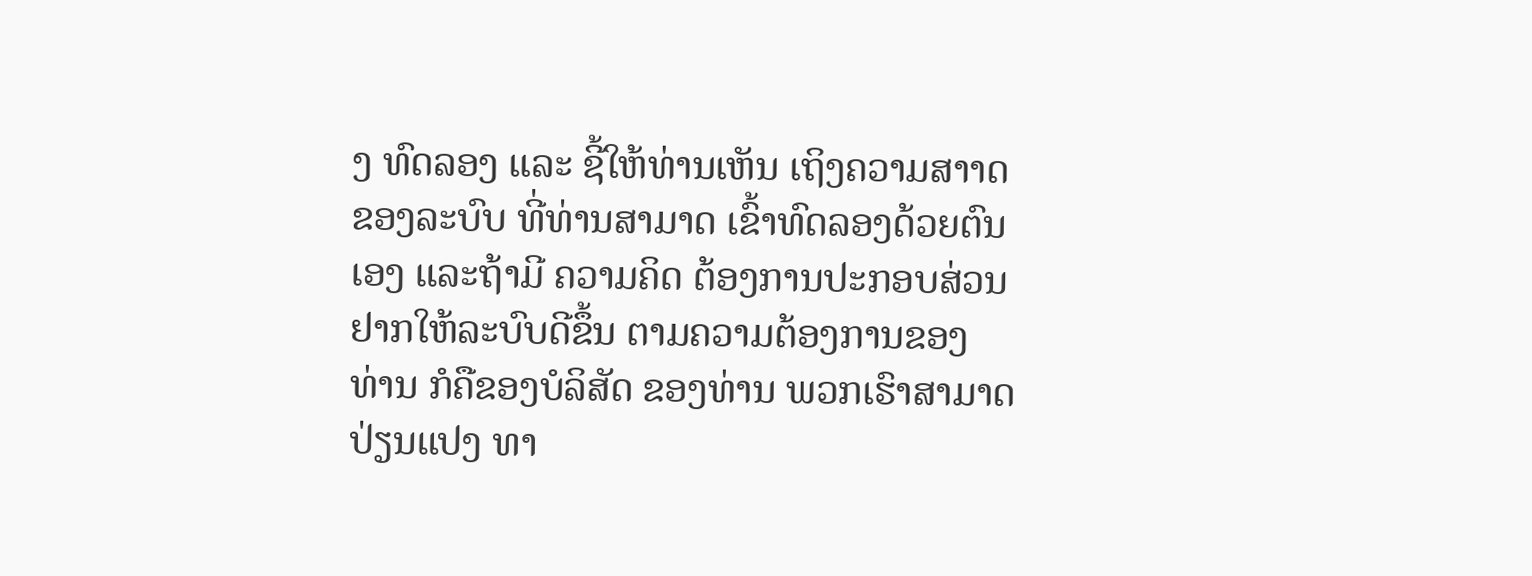ງ ທົດລອງ ແລະ ຊີ້ໃຫ້ທ່ານເຫັນ ເຖິງຄວາມສາາດ ຂອງລະບົບ ທີ່ທ່ານສາມາດ ເຂົ້າທົດລອງດ້ວຍຕົນເອງ ແລະຖ້າມີ ຄວາມຄິດ ຕ້ອງການປະກອບສ່ວນ ຢາກໃຫ້ລະບົບດີຂຶ້ນ ຕາມຄວາມຕ້ອງການຂອງ ທ່ານ ກໍຄືຂອງບໍລິສັດ ຂອງທ່ານ ພວກເຮົາສາມາດ ປ່ຽນແປງ ທາ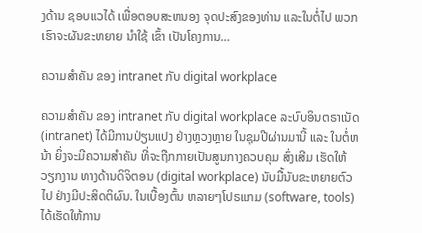ງດ້ານ ຊອບແວໄດ້ ເພື່ອຕອບສະຫນອງ ຈຸດປະສົງຂອງທ່ານ ແລະໃນຕໍ່ໄປ ພວກເຮົາຈະຜັນຂະຫຍາຍ ນໍາໃຊ້ ເຂົ້າ ເປັນໂຄງການ…

ຄວາມສໍາຄັນ ຂອງ intranet ກັບ digital workplace

ຄວາມສໍາຄັນ ຂອງ intranet ກັບ digital workplace ລະບົບອິນຕຣາເນັດ (intranet) ໄດ້ມີການປ່ຽນແປງ ຢ່າງຫຼວງຫຼາຍ ໃນຊຸມປີຜ່ານມານີ້ ແລະ ໃນຕໍ່ຫນ້າ ຍິ່ງຈະມີຄວາມສໍາຄັນ ທີ່ຈະຖືກກາຍເປັນສູນກາງຄວບຄຸມ ສົ່ງເສີມ ເຮັດໃຫ້ ວຽກງານ ທາງດ້ານດິຈິຕອນ (digital workplace) ນັບມື້ນັບຂະຫຍາຍຕົວໄປ ຢ່າງມີປະສິດຕິຜົນ. ໃນເບື້ອງຕົ້ນ ຫລາຍໆໂປຣແກມ (software, tools) ໄດ້ເຮັດໃຫ້ການ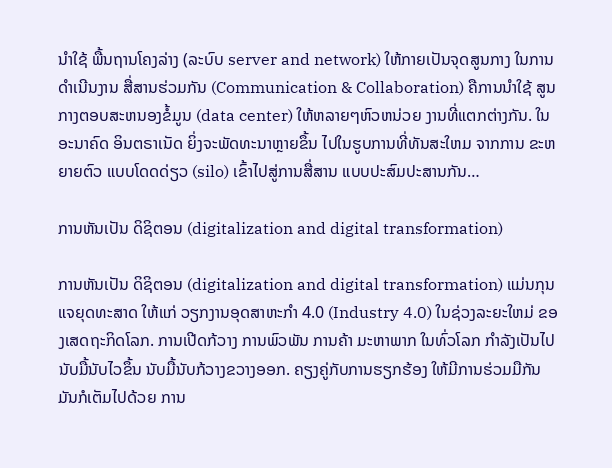ນໍາໃຊ້ ພື້ນຖານໂຄງລ່າງ (ລະບົບ server and network) ໃຫ້ກາຍເປັນຈຸດສູນກາງ ໃນການດໍາເນີນງານ ສື່ສານຮ່ວມກັນ (Communication & Collaboration) ຄືການນໍາໃຊ້ ສູນກາງຕອບສະຫນອງຂໍ້ມູນ (data center) ໃຫ້ຫລາຍໆຫົວຫນ່ວຍ ງານທີ່ແຕກຕ່າງກັນ. ໃນອະນາຄົດ ອິນຕຣາເນັດ ຍິ່ງຈະພັດທະນາຫຼາຍຂຶ້ນ ໄປໃນຮູບການທີ່ທັນສະໃຫມ ຈາກການ ຂະຫຍາຍຕົວ ແບບໂດດດ່ຽວ (silo) ເຂົ້າໄປສູ່ການສື່ສານ ແບບປະສົມປະສານກັນ…

ການຫັນເປັນ ດິຊິຕອນ (digitalization and digital transformation)

ການຫັນເປັນ ດິຊິຕອນ (digitalization and digital transformation) ແມ່ນກຸນແຈຍຸດທະສາດ ໃຫ້ແກ່ ວຽກງານອຸດສາຫະກໍາ 4.0 (Industry 4.0) ໃນຊ່ວງລະຍະໃຫມ່ ຂອງເສດຖະກິດໂລກ. ການເປີດກ້ວາງ ການພົວພັນ ການຄ້າ ມະຫາພາກ ໃນທົ່ວໂລກ ກໍາລັງເປັນໄປ ນັບມື້ນັບໄວຂຶ້ນ ນັບມື້ນັບກ້ວາງຂວາງອອກ. ຄຽງຄູ່ກັບການຮຽກຮ້ອງ ໃຫ້ມີການຮ່ວມມືກັນ ມັນກໍເຕັມໄປດ້ວຍ ການ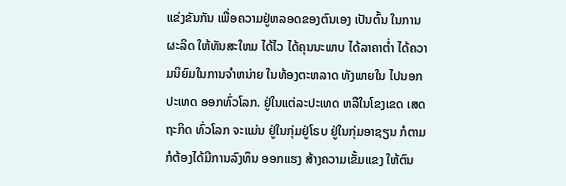ແຂ່ງຂັນກັນ ເພື່ອຄວາມຢູ່ຫລອດຂອງຕົນເອງ ເປັນຕົ້ນ ໃນການຜະລິດ ໃຫ້ທັນສະໃຫມ ໄດ້ໄວ ໄດ້ຄຸນນະພາບ ໄດ້ລາຄາຕໍ່າ ໄດ້ຄວາມນິຍົມໃນການຈໍາຫນ່າຍ ໃນທ້ອງຕະຫລາດ ທັງພາຍໃນ ໄປນອກປະເທດ ອອກທົ່ວໂລກ. ຢູ່ໃນແຕ່ລະປະເທດ ຫລືໃນໂຂງເຂດ ເສດຖະກິດ ທົ່ວໂລກ ຈະແມ່ນ ຢູ່ໃນກຸ່ມຢູ່ໂຣບ ຢູ່ໃນກຸ່ມອາຊຽນ ກໍຕາມ ກໍຕ້ອງໄດ້ມີການລົງທຶນ ອອກແຮງ ສ້າງຄວາມເຂັ້ມແຂງ ໃຫ້ຕົນ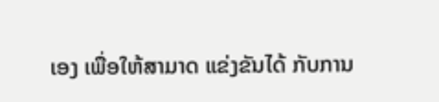ເອງ ເພື່ອໃຫ້ສາມາດ ແຂ່ງຂັນໄດ້ ກັບການ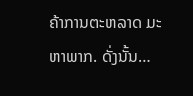ຄ້າການຕະຫລາດ ມະຫາພາກ. ດັ່ງນັ້ນ…